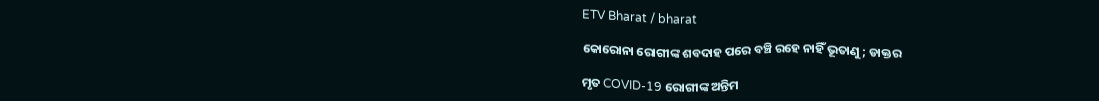ETV Bharat / bharat

କୋରୋନା ରୋଗୀଙ୍କ ଶବଦାହ ପରେ ବଞ୍ଚି ରହେ ନାହିଁ ଭୂତାଣୁ; ଡାକ୍ତର

ମୃତ COVID-19 ରୋଗୀଙ୍କ ଅନ୍ତିମ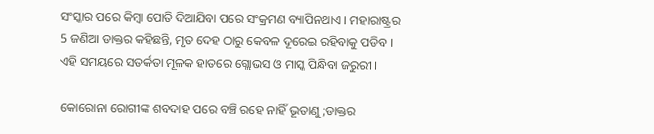ସଂସ୍କାର ପରେ କିମ୍ବା ପୋତି ଦିଆଯିବା ପରେ ସଂକ୍ରମଣ ବ୍ୟାପିନଥାଏ । ମହାରାଷ୍ଟ୍ରର 5 ଜଣିଆ ଡାକ୍ତର କହିଛନ୍ତି, ମୃତ ଦେହ ଠାରୁ କେବଳ ଦୂରେଇ ରହିବାକୁ ପଡିବ । ଏହି ସମୟରେ ସତର୍କତା ମୂଳକ ହାତରେ ଗ୍ଲୋଭସ ଓ ମାସ୍କ ପିନ୍ଧିବା ଜରୁରୀ ।

କୋରୋନା ରୋଗୀଙ୍କ ଶବଦାହ ପରେ ବଞ୍ଚି ରହେ ନାହିଁ ଭୂତାଣୁ;ଡାକ୍ତର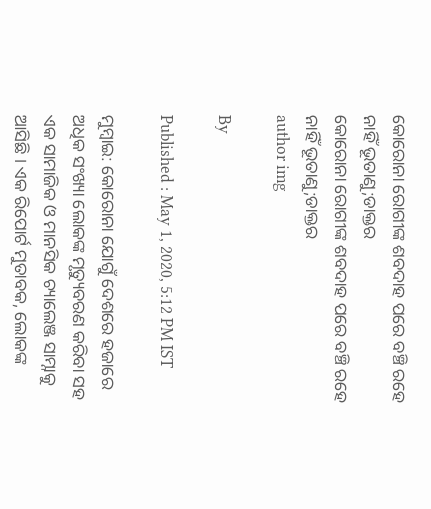କୋରୋନା ରୋଗୀଙ୍କ ଶବଦାହ ପରେ ବଞ୍ଚି ରହେ ନାହିଁ ଭୂତାଣୁ;ଡାକ୍ତର
କୋରୋନା ରୋଗୀଙ୍କ ଶବଦାହ ପରେ ବଞ୍ଚି ରହେ ନାହିଁ ଭୂତାଣୁ;ଡାକ୍ତର
author img

By

Published : May 1, 2020, 5:12 PM IST

ମୁମ୍ବାଇ: କୋରୋନା ଯୋଗୁଁ ଦେଶରେ ହଜାରେ ଅଧିକ ସଂଖ୍ୟା ଲୋକଙ୍କ ମୃତ୍ୟୁବରଣ କରିବା ସହ ଏକ ସାମାଜିକ ଓ ମାନସିକ ଚ୍ୟାଲେଞ୍ଜ ସାମ୍ନାକୁ ଆସିଛି । ଏକ ରିପୋର୍ଟ ମୁତାବକ, ଲୋକଙ୍କ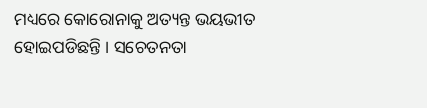ମଧ୍ୟରେ କୋରୋନାକୁ ଅତ୍ୟନ୍ତ ଭୟଭୀତ ହୋଇପଡିଛନ୍ତି । ସଚେତନତା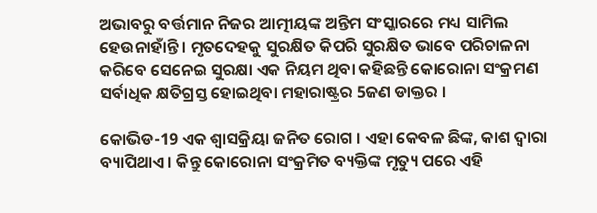ଅଭାବରୁ ବର୍ତ୍ତମାନ ନିଜର ଆତ୍ମୀୟଙ୍କ ଅନ୍ତିମ ସଂସ୍କାରରେ ମଧ୍ୟ ସାମିଲ ହେଉନାହାଁନ୍ତି । ମୃତଦେହକୁ ସୁରକ୍ଷିତ କିପରି ସୁରକ୍ଷିତ ଭାବେ ପରିଚାଳନା କରିବେ ସେନେଇ ସୁରକ୍ଷା ଏକ ନିୟମ ଥିବା କହିଛନ୍ତି କୋରୋନା ସଂକ୍ରମଣ ସର୍ବାଧିକ କ୍ଷତିଗ୍ରସ୍ତ ହୋଇଥିବା ମହାରାଷ୍ଟ୍ରର 5ଜଣ ଡାକ୍ତର ।

କୋଭିଡ-19 ଏକ ଶ୍ବାସକ୍ରିୟା ଜନିତ ରୋଗ । ଏହା କେବଳ ଛିଙ୍କ, କାଶ ଦ୍ବାରା ବ୍ୟାପିଥାଏ । କିନ୍ତୁ କୋରୋନା ସଂକ୍ରମିତ ବ୍ୟକ୍ତିଙ୍କ ମୃତ୍ୟୁ ପରେ ଏହି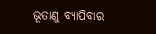ଭୂତାଣୁ ବ୍ୟାପିବାର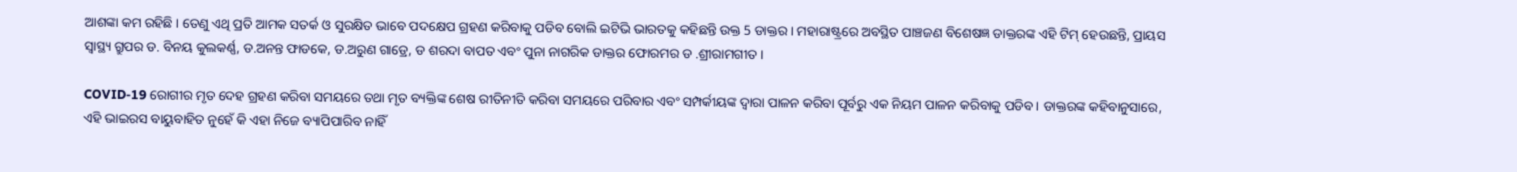ଆଶଙ୍କା କମ ରହିଛି । ତେଣୁ ଏଥି ପ୍ରତି ଆମକ ସତର୍କ ଓ ସୁରକ୍ଷିତ ଭାବେ ପଦକ୍ଷେପ ଗ୍ରହଣ କରିବାକୁ ପଡିବ ବୋଲି ଇଟିଭି ଭାରତକୁ କହିଛନ୍ତି ଉକ୍ତ 5 ଡାକ୍ତର । ମହାରାଷ୍ଟ୍ରରେ ଅବସ୍ଥିତ ପାଞ୍ଚଜଣ ବିଶେଷଜ୍ଞ ଡାକ୍ତରଙ୍କ ଏହି ଟିମ୍ ହେଉଛନ୍ତି, ପ୍ରାୟସ ସ୍ବାସ୍ଥ୍ୟ ଗ୍ରୁପର ଡ. ବିନୟ କୁଲକର୍ଣ୍ଣ, ଡ.ଅନନ୍ତ ଫାଡକେ, ଡ.ଅରୁଣ ଗାଡ୍ରେ, ଡ ଶରଦା ବାପତ ଏବଂ ପୁନା ନାଗରିକ ଡାକ୍ତର ଫୋରମର ଡ .ଶ୍ରୀରାମଗୀତ ।

COVID-19 ରୋଗୀର ମୃତ ଦେହ ଗ୍ରହଣ କରିବା ସମୟରେ ତଥା ମୃତ ବ୍ୟକ୍ତିଙ୍କ ଶେଷ ରୀତିନୀତି କରିବା ସମୟରେ ପରିବାର ଏବଂ ସମ୍ପର୍କୀୟଙ୍କ ଦ୍ବାରା ପାଳନ କରିବା ପୂର୍ବରୁ ଏକ ନିୟମ ପାଳନ କରିବାକୁ ପଡିବ । ଡାକ୍ତରଙ୍କ କହିବାନୁସାରେ, ଏହି ଭାଇରସ ବାୟୁବାହିତ ନୁହେଁ କି ଏହା ନିଜେ ବ୍ୟାପିପାରିବ ନାହିଁ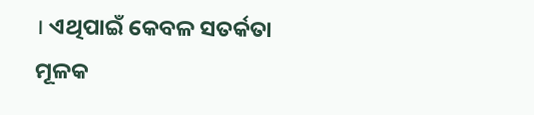। ଏଥିପାଇଁ କେବଳ ସତର୍କତା ମୂଳକ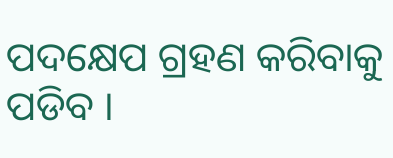ପଦକ୍ଷେପ ଗ୍ରହଣ କରିବାକୁ ପଡିବ ।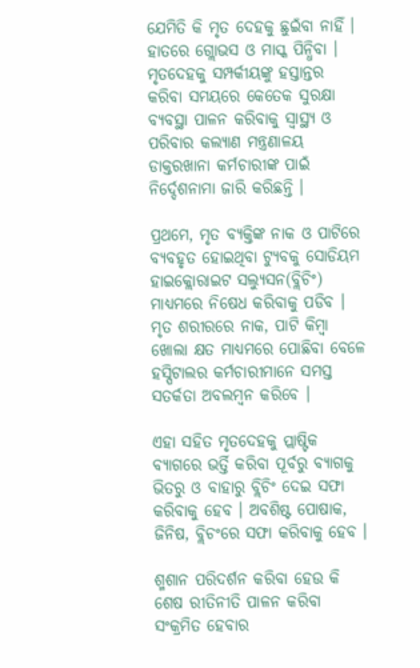ଯେମିତି କି ମୃତ ଦେହକୁ ଛୁଇଁବା ନାହିଁ । ହାତରେ ଗ୍ଲୋଭସ ଓ ମାସ୍କ ପିନ୍ଧିବା । ମୃତଦେହକୁ ସମ୍ପର୍କୀୟଙ୍କୁ ହସ୍ତାନ୍ତର କରିବା ସମୟରେ କେତେକ ସୁରକ୍ଷା ବ୍ୟବସ୍ଥା ପାଳନ କରିବାକୁ ସ୍ୱାସ୍ଥ୍ୟ ଓ ପରିବାର କଲ୍ୟାଣ ମନ୍ତ୍ରଣାଳୟ ଡାକ୍ତରଖାନା କର୍ମଚାରୀଙ୍କ ପାଇଁ ନିର୍ଦ୍ଦେଶନାମା ଜାରି କରିଛନ୍ତି ।

ପ୍ରଥମେ, ମୃତ ବ୍ୟକ୍ତିଙ୍କ ନାକ ଓ ପାଟିରେ ବ୍ୟବହୃତ ହୋଇଥିବା ଟ୍ୟୁବକୁ ସୋଡିୟମ ହାଇକ୍ଲୋରାଇଟ ସଲ୍ୟୁସନ(ବ୍ଲିଚିଂ) ମାଧ୍ୟମରେ ନିଷେଧ କରିବାକୁ ପଡିବ । ମୃତ ଶରୀରରେ ନାକ, ପାଟି କିମ୍ବା ଖୋଲା କ୍ଷତ ମାଧ୍ୟମରେ ପୋଛିବା ବେଳେ ହସ୍ପିଟାଲର କର୍ମଚାରୀମାନେ ସମସ୍ତ ସତର୍କତା ଅବଲମ୍ବନ କରିବେ ।

ଏହା ସହିତ ମୃତଦେହକୁ ପ୍ଲାଷ୍ଟିକ ବ୍ୟାଗରେ ଭର୍ତ୍ତି କରିବା ପୂର୍ବରୁ ବ୍ୟାଗକୁ ଭିତରୁ ଓ ବାହାରୁ ବ୍ଲିଚିଂ ଦେଇ ସଫା କରିବାକୁ ହେବ । ଅବଶିଷ୍ଟ ପୋଷାକ, ଜିନିଷ, ବ୍ଲିଚଂରେ ସଫା କରିବାକୁ ହେବ ।

ଶ୍ମଶାନ ପରିଦର୍ଶନ କରିବା ହେଉ କି ଶେଷ ରୀତିନୀତି ପାଳନ କରିବା ସଂକ୍ରମିତ ହେବାର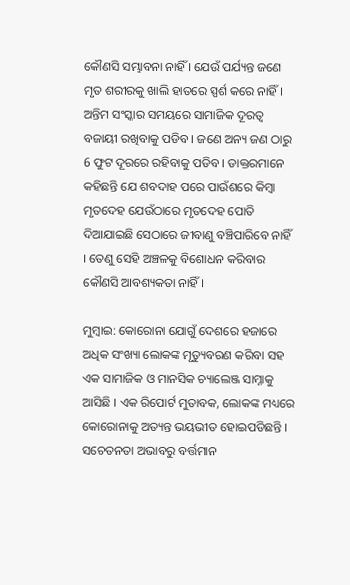କୌଣସି ସମ୍ଭାବନା ନାହିଁ । ଯେଉଁ ପର୍ଯ୍ୟନ୍ତ ଜଣେ ମୃତ ଶରୀରକୁ ଖାଲି ହାତରେ ସ୍ପର୍ଶ କରେ ନାହିଁ । ଅନ୍ତିମ ସଂସ୍କାର ସମୟରେ ସାମାଜିକ ଦୂରତ୍ବ ବଜାୟୀ ରଖିବାକୁ ପଡିବ । ଜଣେ ଅନ୍ୟ ଜଣ ଠାରୁ 6 ଫୁଟ ଦୂରରେ ରହିବାକୁ ପଡିବ । ଡାକ୍ତରମାନେ କହିଛନ୍ତି ଯେ ଶବଦାହ ପରେ ପାଉଁଶରେ କିମ୍ବା ମୃତଦେହ ଯେଉଁଠାରେ ମୃତଦେହ ପୋତି ଦିଆଯାଇଛି ସେଠାରେ ଜୀବାଣୁ ବଞ୍ଚିପାରିବେ ନାହିଁ । ତେଣୁ ସେହି ଅଞ୍ଚଳକୁ ବିଶୋଧନ କରିବାର କୌଣସି ଆବଶ୍ୟକତା ନାହିଁ।

ମୁମ୍ବାଇ: କୋରୋନା ଯୋଗୁଁ ଦେଶରେ ହଜାରେ ଅଧିକ ସଂଖ୍ୟା ଲୋକଙ୍କ ମୃତ୍ୟୁବରଣ କରିବା ସହ ଏକ ସାମାଜିକ ଓ ମାନସିକ ଚ୍ୟାଲେଞ୍ଜ ସାମ୍ନାକୁ ଆସିଛି । ଏକ ରିପୋର୍ଟ ମୁତାବକ, ଲୋକଙ୍କ ମଧ୍ୟରେ କୋରୋନାକୁ ଅତ୍ୟନ୍ତ ଭୟଭୀତ ହୋଇପଡିଛନ୍ତି । ସଚେତନତା ଅଭାବରୁ ବର୍ତ୍ତମାନ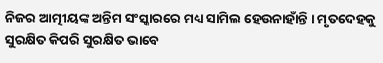ନିଜର ଆତ୍ମୀୟଙ୍କ ଅନ୍ତିମ ସଂସ୍କାରରେ ମଧ୍ୟ ସାମିଲ ହେଉନାହାଁନ୍ତି । ମୃତଦେହକୁ ସୁରକ୍ଷିତ କିପରି ସୁରକ୍ଷିତ ଭାବେ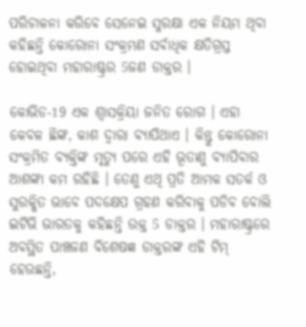ପରିଚାଳନା କରିବେ ସେନେଇ ସୁରକ୍ଷା ଏକ ନିୟମ ଥିବା କହିଛନ୍ତି କୋରୋନା ସଂକ୍ରମଣ ସର୍ବାଧିକ କ୍ଷତିଗ୍ରସ୍ତ ହୋଇଥିବା ମହାରାଷ୍ଟ୍ରର 5ଜଣ ଡାକ୍ତର ।

କୋଭିଡ-19 ଏକ ଶ୍ବାସକ୍ରିୟା ଜନିତ ରୋଗ । ଏହା କେବଳ ଛିଙ୍କ, କାଶ ଦ୍ବାରା ବ୍ୟାପିଥାଏ । କିନ୍ତୁ କୋରୋନା ସଂକ୍ରମିତ ବ୍ୟକ୍ତିଙ୍କ ମୃତ୍ୟୁ ପରେ ଏହି ଭୂତାଣୁ ବ୍ୟାପିବାର ଆଶଙ୍କା କମ ରହିଛି । ତେଣୁ ଏଥି ପ୍ରତି ଆମକ ସତର୍କ ଓ ସୁରକ୍ଷିତ ଭାବେ ପଦକ୍ଷେପ ଗ୍ରହଣ କରିବାକୁ ପଡିବ ବୋଲି ଇଟିଭି ଭାରତକୁ କହିଛନ୍ତି ଉକ୍ତ 5 ଡାକ୍ତର । ମହାରାଷ୍ଟ୍ରରେ ଅବସ୍ଥିତ ପାଞ୍ଚଜଣ ବିଶେଷଜ୍ଞ ଡାକ୍ତରଙ୍କ ଏହି ଟିମ୍ ହେଉଛନ୍ତି,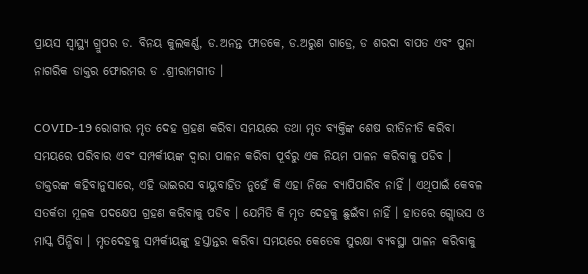ପ୍ରାୟସ ସ୍ବାସ୍ଥ୍ୟ ଗ୍ରୁପର ଡ. ବିନୟ କୁଲକର୍ଣ୍ଣ, ଡ.ଅନନ୍ତ ଫାଡକେ, ଡ.ଅରୁଣ ଗାଡ୍ରେ, ଡ ଶରଦା ବାପତ ଏବଂ ପୁନା ନାଗରିକ ଡାକ୍ତର ଫୋରମର ଡ .ଶ୍ରୀରାମଗୀତ ।

COVID-19 ରୋଗୀର ମୃତ ଦେହ ଗ୍ରହଣ କରିବା ସମୟରେ ତଥା ମୃତ ବ୍ୟକ୍ତିଙ୍କ ଶେଷ ରୀତିନୀତି କରିବା ସମୟରେ ପରିବାର ଏବଂ ସମ୍ପର୍କୀୟଙ୍କ ଦ୍ବାରା ପାଳନ କରିବା ପୂର୍ବରୁ ଏକ ନିୟମ ପାଳନ କରିବାକୁ ପଡିବ । ଡାକ୍ତରଙ୍କ କହିବାନୁସାରେ, ଏହି ଭାଇରସ ବାୟୁବାହିତ ନୁହେଁ କି ଏହା ନିଜେ ବ୍ୟାପିପାରିବ ନାହିଁ । ଏଥିପାଇଁ କେବଳ ସତର୍କତା ମୂଳକ ପଦକ୍ଷେପ ଗ୍ରହଣ କରିବାକୁ ପଡିବ । ଯେମିତି କି ମୃତ ଦେହକୁ ଛୁଇଁବା ନାହିଁ । ହାତରେ ଗ୍ଲୋଭସ ଓ ମାସ୍କ ପିନ୍ଧିବା । ମୃତଦେହକୁ ସମ୍ପର୍କୀୟଙ୍କୁ ହସ୍ତାନ୍ତର କରିବା ସମୟରେ କେତେକ ସୁରକ୍ଷା ବ୍ୟବସ୍ଥା ପାଳନ କରିବାକୁ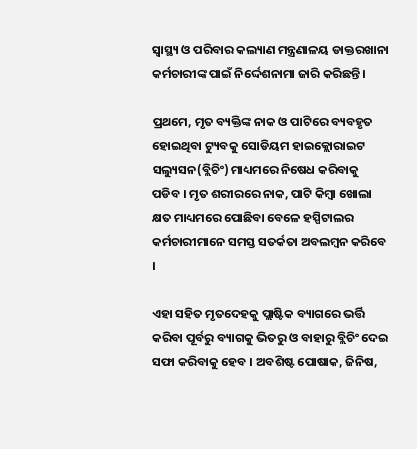ସ୍ୱାସ୍ଥ୍ୟ ଓ ପରିବାର କଲ୍ୟାଣ ମନ୍ତ୍ରଣାଳୟ ଡାକ୍ତରଖାନା କର୍ମଚାରୀଙ୍କ ପାଇଁ ନିର୍ଦ୍ଦେଶନାମା ଜାରି କରିଛନ୍ତି ।

ପ୍ରଥମେ, ମୃତ ବ୍ୟକ୍ତିଙ୍କ ନାକ ଓ ପାଟିରେ ବ୍ୟବହୃତ ହୋଇଥିବା ଟ୍ୟୁବକୁ ସୋଡିୟମ ହାଇକ୍ଲୋରାଇଟ ସଲ୍ୟୁସନ(ବ୍ଲିଚିଂ) ମାଧ୍ୟମରେ ନିଷେଧ କରିବାକୁ ପଡିବ । ମୃତ ଶରୀରରେ ନାକ, ପାଟି କିମ୍ବା ଖୋଲା କ୍ଷତ ମାଧ୍ୟମରେ ପୋଛିବା ବେଳେ ହସ୍ପିଟାଲର କର୍ମଚାରୀମାନେ ସମସ୍ତ ସତର୍କତା ଅବଲମ୍ବନ କରିବେ ।

ଏହା ସହିତ ମୃତଦେହକୁ ପ୍ଲାଷ୍ଟିକ ବ୍ୟାଗରେ ଭର୍ତ୍ତି କରିବା ପୂର୍ବରୁ ବ୍ୟାଗକୁ ଭିତରୁ ଓ ବାହାରୁ ବ୍ଲିଚିଂ ଦେଇ ସଫା କରିବାକୁ ହେବ । ଅବଶିଷ୍ଟ ପୋଷାକ, ଜିନିଷ,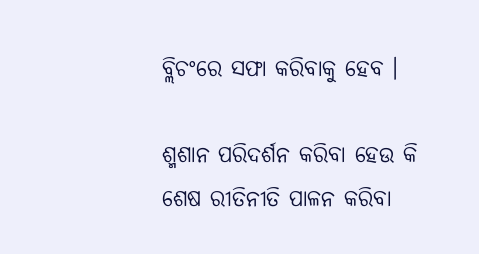ବ୍ଲିଚଂରେ ସଫା କରିବାକୁ ହେବ ।

ଶ୍ମଶାନ ପରିଦର୍ଶନ କରିବା ହେଉ କି ଶେଷ ରୀତିନୀତି ପାଳନ କରିବା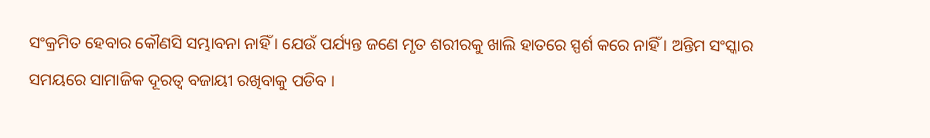ସଂକ୍ରମିତ ହେବାର କୌଣସି ସମ୍ଭାବନା ନାହିଁ । ଯେଉଁ ପର୍ଯ୍ୟନ୍ତ ଜଣେ ମୃତ ଶରୀରକୁ ଖାଲି ହାତରେ ସ୍ପର୍ଶ କରେ ନାହିଁ । ଅନ୍ତିମ ସଂସ୍କାର ସମୟରେ ସାମାଜିକ ଦୂରତ୍ବ ବଜାୟୀ ରଖିବାକୁ ପଡିବ ।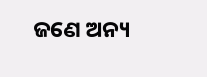ଜଣେ ଅନ୍ୟ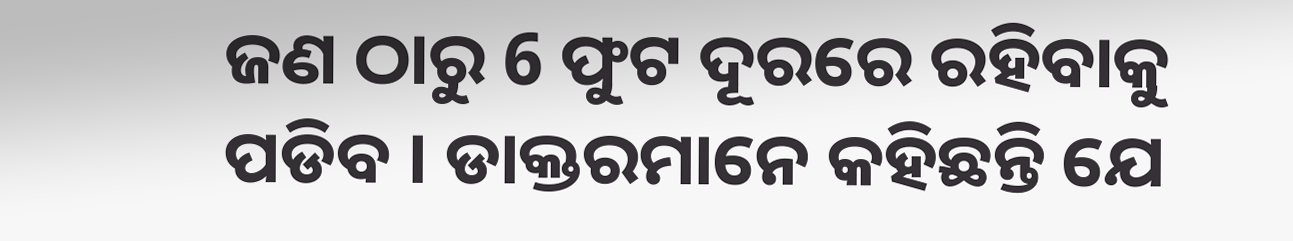ଜଣ ଠାରୁ 6 ଫୁଟ ଦୂରରେ ରହିବାକୁ ପଡିବ । ଡାକ୍ତରମାନେ କହିଛନ୍ତି ଯେ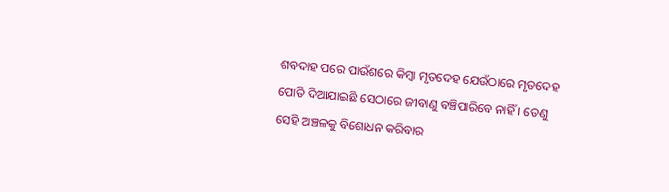ଶବଦାହ ପରେ ପାଉଁଶରେ କିମ୍ବା ମୃତଦେହ ଯେଉଁଠାରେ ମୃତଦେହ ପୋତି ଦିଆଯାଇଛି ସେଠାରେ ଜୀବାଣୁ ବଞ୍ଚିପାରିବେ ନାହିଁ । ତେଣୁ ସେହି ଅଞ୍ଚଳକୁ ବିଶୋଧନ କରିବାର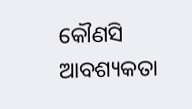କୌଣସି ଆବଶ୍ୟକତା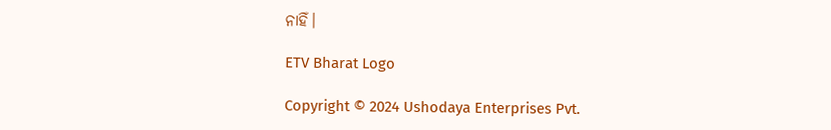ନାହିଁ।

ETV Bharat Logo

Copyright © 2024 Ushodaya Enterprises Pvt.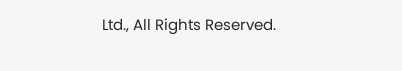Ltd., All Rights Reserved.